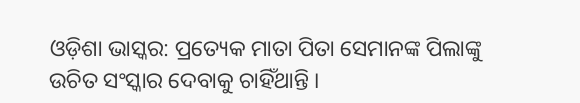ଓଡ଼ିଶା ଭାସ୍କର: ପ୍ରତ୍ୟେକ ମାତା ପିତା ସେମାନଙ୍କ ପିଲାଙ୍କୁ ଉଚିତ ସଂସ୍କାର ଦେବାକୁ ଚାହିଁଥାନ୍ତି ।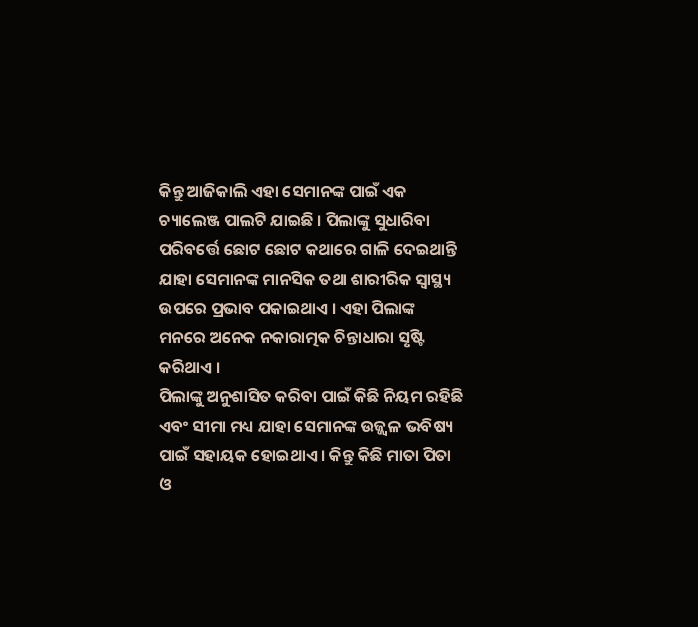କିନ୍ତୁ ଆଜିକାଲି ଏହା ସେମାନଙ୍କ ପାଇଁ ଏକ ଚ୍ୟାଲେଞ୍ଜ ପାଲଟି ଯାଇଛି । ପିଲାଙ୍କୁ ସୁଧାରିବା ପରିବର୍ତ୍ତେ ଛୋଟ ଛୋଟ କଥାରେ ଗାଳି ଦେଇଥାନ୍ତି ଯାହା ସେମାନଙ୍କ ମାନସିକ ତଥା ଶାରୀରିକ ସ୍ୱାସ୍ଥ୍ୟ ଉପରେ ପ୍ରଭାବ ପକାଇଥାଏ । ଏହା ପିଲାଙ୍କ ମନରେ ଅନେକ ନକାରାତ୍ମକ ଚିନ୍ତାଧାରା ସୃଷ୍ଟି କରିଥାଏ ।
ପିଲାଙ୍କୁ ଅନୁଶାସିତ କରିବା ପାଇଁ କିଛି ନିୟମ ରହିଛି ଏବଂ ସୀମା ମଧ୍ୟ ଯାହା ସେମାନଙ୍କ ଉଜ୍ଜ୍ୱଳ ଭବିଷ୍ୟ ପାଇଁ ସହାୟକ ହୋଇଥାଏ । କିନ୍ତୁ କିଛି ମାତା ପିତା ଓ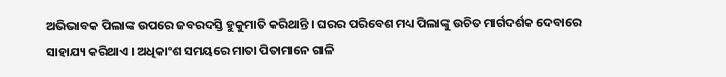ଅଭିଭାବକ ପିଲାଙ୍କ ଉପରେ ଜବରଦସ୍ତି ହୁକୁମାତି କରିଥାନ୍ତି । ଘରର ପରିବେଶ ମଧ୍ୟ ପିଲାଙ୍କୁ ଉଚିତ ମାର୍ଗଦର୍ଶକ ଦେବାରେ ସାହାଯ୍ୟ କରିଥାଏ । ଅଧିକାଂଶ ସମୟରେ ମାତା ପିତାମାନେ ଗାଳି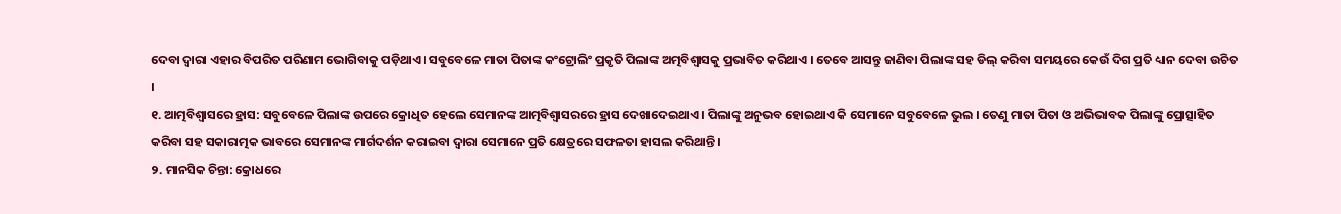ଦେବା ଦ୍ୱାରା ଏହାର ବିପରିତ ପରିଣାମ ଭୋଗିବାକୁ ପଡ଼ିଥାଏ । ସବୁବେଳେ ମାତା ପିତାଙ୍କ କଂଟ୍ରୋଲିଂ ପ୍ରକୃତି ପିଲାଙ୍କ ଅତ୍ମବିଶ୍ୱାସକୁ ପ୍ରଭାବିତ କରିଥାଏ । ତେବେ ଆସନ୍ତୁ ଜାଣିବା ପିଲାଙ୍କ ସହ ଡିଲ୍ କରିବା ସମୟରେ କେଉଁ ଦିଗ ପ୍ରତି ଧ୍ୟାନ ଦେବା ଉଚିତ ।
୧. ଆତ୍ମବିଶ୍ୱାସରେ ହ୍ରାସ: ସବୁବେଳେ ପିଲାଙ୍କ ଉପରେ କ୍ରୋଧିତ ହେଲେ ସେମାନଙ୍କ ଆତ୍ମବିଶ୍ୱାସରରେ ହ୍ରାସ ଦେଖାଦେଇଥାଏ । ପିଲାଙ୍କୁ ଅନୁଭବ ହୋଇଥାଏ କି ସେମାନେ ସବୁବେଳେ ଭୁଲ । ତେଣୁ ମାତା ପିତା ଓ ଅଭିଭାବକ ପିଲାଙ୍କୁ ପ୍ରୋତ୍ସାହିତ କରିବା ସହ ସକାରାତ୍ମକ ଭାବରେ ସେମାନଙ୍କ ମାର୍ଗଦର୍ଶନ କରାଇବା ଦ୍ୱାରା ସେମାନେ ପ୍ରତି କ୍ଷେତ୍ରରେ ସଫଳତା ହାସଲ କରିଥାନ୍ତି ।
୨. ମାନସିକ ଚିନ୍ତା: କ୍ରୋଧରେ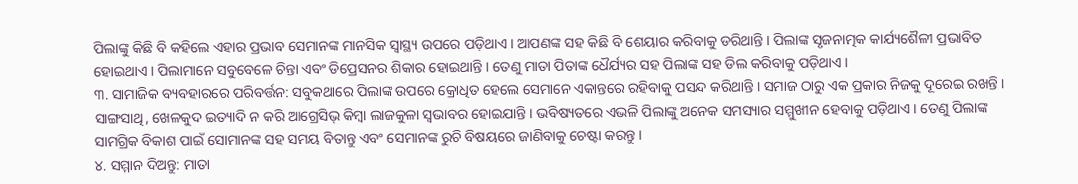ପିଲାଙ୍କୁ କିଛି ବି କହିଲେ ଏହାର ପ୍ରଭାବ ସେମାନଙ୍କ ମାନସିକ ସ୍ୱାସ୍ଥ୍ୟ ଉପରେ ପଡ଼ିଥାଏ । ଆପଣଙ୍କ ସହ କିଛି ବି ଶେୟାର କରିବାକୁ ଡରିଥାନ୍ତି । ପିଲାଙ୍କ ସୃଜନାତ୍ମକ କାର୍ଯ୍ୟଶୈଳୀ ପ୍ରଭାବିତ ହୋଇଥାଏ । ପିଲାମାନେ ସବୁବେଳେ ଚିନ୍ତା ଏବଂ ଡିପ୍ରେସନର ଶିକାର ହୋଇଥାନ୍ତି । ତେଣୁ ମାତା ପିତାଙ୍କ ଧୈର୍ଯ୍ୟର ସହ ପିଲାଙ୍କ ସହ ଡିଲ କରିବାକୁ ପଡ଼ିଥାଏ ।
୩. ସାମାଜିକ ବ୍ୟବହାରରେ ପରିବର୍ତ୍ତନ: ସବୁକଥାରେ ପିଲାଙ୍କ ଉପରେ କ୍ରୋଧିତ ହେଲେ ସେମାନେ ଏକାନ୍ତରେ ରହିବାକୁ ପସନ୍ଦ କରିଥାନ୍ତି । ସମାଜ ଠାରୁ ଏକ ପ୍ରକାର ନିଜକୁ ଦୂରେଇ ରଖନ୍ତି । ସାଙ୍ଗସାଥି, ଖେଳକୁଦ ଇତ୍ୟାଦି ନ କରି ଆଗ୍ରେସିଭ୍ କିମ୍ବା ଲାଜକୁଳା ସ୍ୱଭାବର ହୋଇଯାନ୍ତି । ଭବିଷ୍ୟତରେ ଏଭଳି ପିଲାଙ୍କୁ ଅନେକ ସମସ୍ୟାର ସମ୍ମୁଖୀନ ହେବାକୁ ପଡ଼ିଥାଏ । ତେଣୁ ପିଲାଙ୍କ ସାମଗ୍ରିକ ବିକାଶ ପାଇଁ ସୋମାନଙ୍କ ସହ ସମୟ ବିତାନ୍ତୁ ଏବଂ ସେମାନଙ୍କ ରୁଚି ବିଷୟରେ ଜାଣିବାକୁ ଚେଷ୍ଟା କରନ୍ତୁ ।
୪. ସମ୍ମାନ ଦିଅନ୍ତୁ: ମାତା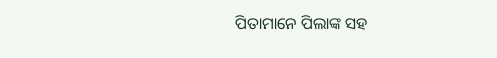ପିତାମାନେ ପିଲାଙ୍କ ସହ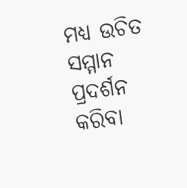ମଧ୍ୟ ଉଚିତ ସମ୍ମାନ ପ୍ରଦର୍ଶନ କରିବା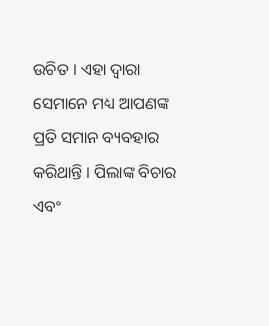ଉଚିତ । ଏହା ଦ୍ୱାରା ସେମାନେ ମଧ୍ୟ ଆପଣଙ୍କ ପ୍ରତି ସମାନ ବ୍ୟବହାର କରିଥାନ୍ତି । ପିଲାଙ୍କ ବିଚାର ଏବଂ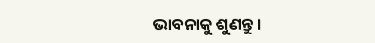ଭାବନାକୁ ଶୁଣନ୍ତୁ ।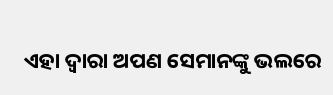ଏହା ଦ୍ୱାରା ଅପଣ ସେମାନଙ୍କୁ ଭଲରେ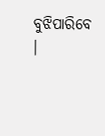ବୁଝିପାରିବେ ।